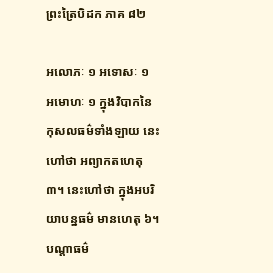ព្រះត្រៃបិដក ភាគ ៨២

អលោភៈ ១ អទោសៈ ១ អមោហៈ ១ ក្នុងវិបាកនៃកុសលធម៌ទាំងឡាយ នេះហៅថា អព្យាកតហេតុ ៣។ នេះហៅថា ក្នុងអបរិយាបន្នធម៌ មានហេតុ ៦។ បណ្ដាធម៌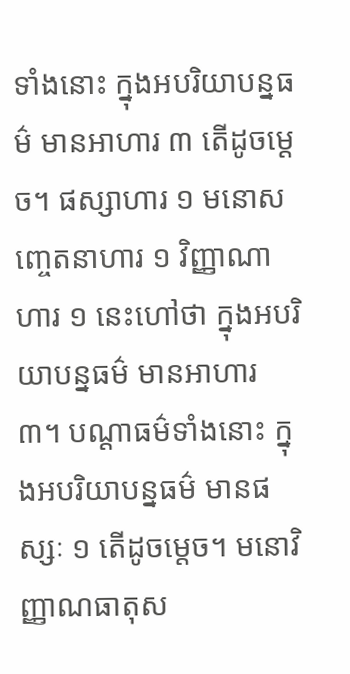ទាំងនោះ ក្នុងអបរិយាបន្នធម៌ មានអាហារ ៣ តើដូចម្ដេច។ ផស្សាហារ ១ មនោសញ្ចេតនាហារ ១ វិញ្ញាណាហារ ១ នេះហៅថា ក្នុងអបរិយាបន្នធម៌ មានអាហារ ៣។ បណ្ដាធម៌ទាំងនោះ ក្នុងអបរិយាបន្នធម៌ មានផស្សៈ ១ តើដូចម្តេច។ មនោវិញ្ញាណធាតុស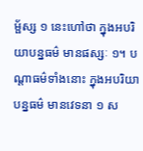ម្ផ័ស្ស ១ នេះហៅថា ក្នុងអបរិយាបន្នធម៌ មានផស្សៈ ១។ បណ្តាធម៌ទាំងនោះ ក្នុងអបរិយាបន្នធម៌ មានវេទនា ១ ស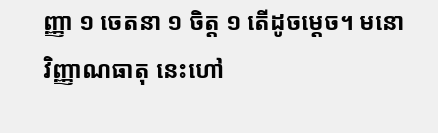ញ្ញា ១ ចេតនា ១ ចិត្ត ១ តើដូចម្ដេច។ មនោវិញ្ញាណធាតុ នេះហៅ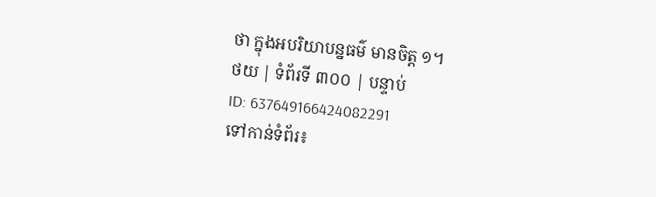ថា ក្នុងអបរិយាបន្នធម៌ មានចិត្ត ១។
ថយ | ទំព័រទី ៣០០ | បន្ទាប់
ID: 637649166424082291
ទៅកាន់ទំព័រ៖